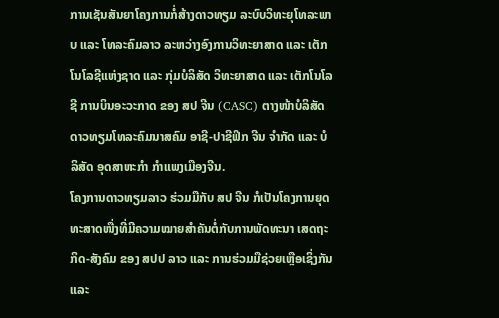ການເຊັນສັນຍາໂຄງການກໍ່ສ້າງດາວທຽມ ລະບົບວິທະຍຸໂທລະພາບ ແລະ ໂທລະຄົມລາວ ລະຫວ່າງອົງການວິທະຍາສາດ ແລະ ເຕັກໂນໂລຊີແຫ່ງຊາດ ແລະ ກຸ່ມບໍລິສັດ ວິທະຍາສາດ ແລະ ເຕັກໂນໂລຊີ ການບິນອະວະກາດ ຂອງ ສປ ຈີນ (CASC) ຕາງໜ້າບໍລິສັດ ດາວທຽມໂທລະຄົມນາສຄົມ ອາຊີ-ປາຊີຟິກ ຈີນ ຈຳກັດ ແລະ ບໍລິສັດ ອຸດສາຫະກຳ ກຳແພງເມືອງຈີນ.
ໂຄງການດາວທຽມລາວ ຮ່ວມມືກັບ ສປ ຈີນ ກໍເປັນໂຄງການຍຸດທະສາດໜື່ງທີ່ມີຄວາມໝາຍສຳຄັນຕໍ່ກັບການພັດທະນາ ເສດຖະກິດ-ສັງຄົມ ຂອງ ສປປ ລາວ ແລະ ການຮ່ວມມືຊ່ວຍເຫຼືອເຊິ່ງກັນ ແລະ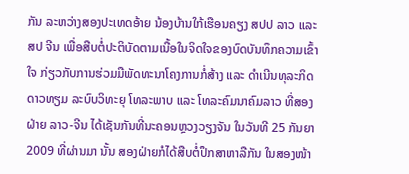ກັນ ລະຫວ່າງສອງປະເທດອ້າຍ ນ້ອງບ້ານໃກ້ເຮືອນຄຽງ ສປປ ລາວ ແລະ ສປ ຈີນ ເພື່ອສືບຕໍ່ປະຕິບັດຕາມເນື້ອໃນຈິດໃຈຂອງບົດບັນທຶກຄວາມເຂົ້າໃຈ ກ່ຽວກັບການຮ່ວມມືພັດທະນາໂຄງການກໍ່ສ້າງ ແລະ ດຳເນີນທຸລະກິດ ດາວທຽມ ລະບົບວິທະຍຸ ໂທລະພາບ ແລະ ໂທລະຄົມນາຄົມລາວ ທີ່ສອງຝ່າຍ ລາວ-ຈີນ ໄດ້ເຊັນກັນທີ່ນະຄອນຫຼວງວຽງຈັນ ໃນວັນທີ 25 ກັນຍາ 2009 ທີ່ຜ່ານມາ ນັ້ນ ສອງຝ່າຍກໍໄດ້ສືບຕໍ່ປຶກສາຫາລືກັນ ໃນສອງໜ້າ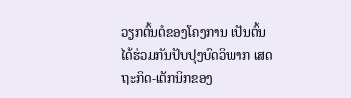ວຽກຕົ້ນຕໍຂອງໂຄງການ ເປັນຕົ້ນ ໄດ້ຮ່ວມກັນປັບປຸງບົດວິພາກ ເສດຖະກິດ-ເຕັກນິກຂອງ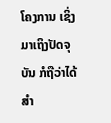ໂຄງການ ເຊິ່ງມາເຖິງປັດຈຸບັນ ກໍຖືວ່າໄດ້ສຳ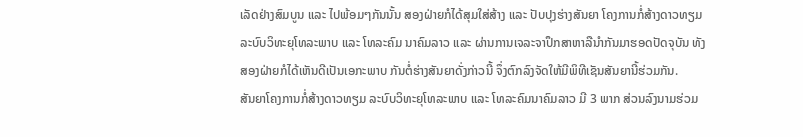ເລັດຢ່າງສົມບູນ ແລະ ໄປພ້ອມໆກັນນັ້ນ ສອງຝ່າຍກໍໄດ້ສຸມໃສ່ສ້າງ ແລະ ປັບປຸງຮ່າງສັນຍາ ໂຄງການກໍ່ສ້າງດາວທຽມ ລະບົບວິທະຍຸໂທລະພາບ ແລະ ໂທລະຄົມ ນາຄົມລາວ ແລະ ຜ່ານການເຈລະຈາປຶກສາຫາລືນຳກັນມາຮອດປັດຈຸບັນ ທັງສອງຝ່າຍກໍໄດ້ເຫັນດີເປັນເອກະພາບ ກັນຕໍ່ຮ່າງສັນຍາດັ່ງກ່າວນີ້ ຈຶ່ງຕົກລົງຈັດໃຫ້ມີພິທີເຊັນສັນຍານີ້ຮ່ວມກັນ.
ສັນຍາໂຄງການກໍ່ສ້າງດາວທຽມ ລະບົບວິທະຍຸໂທລະພາບ ແລະ ໂທລະຄົມນາຄົມລາວ ມີ 3 ພາກ ສ່ວນລົງນາມຮ່ວມ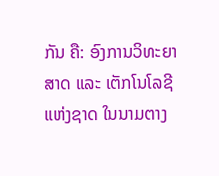ກັນ ຄື: ອົງການວິທະຍາສາດ ແລະ ເຕັກໂນໂລຊີແຫ່ງຊາດ ໃນນາມຕາງ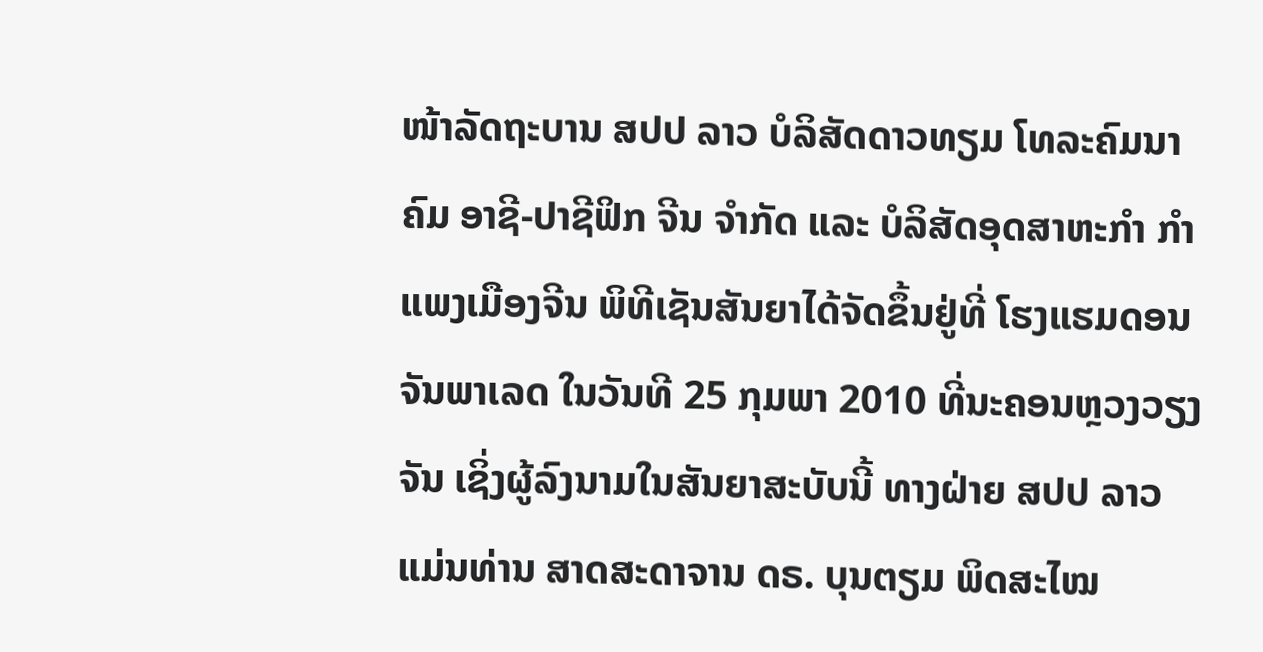ໜ້າລັດຖະບານ ສປປ ລາວ ບໍລິສັດດາວທຽມ ໂທລະຄົມນາຄົມ ອາຊີ-ປາຊີຟິກ ຈີນ ຈຳກັດ ແລະ ບໍລິສັດອຸດສາຫະກຳ ກຳແພງເມືອງຈີນ ພິທີເຊັນສັນຍາໄດ້ຈັດຂຶ້ນຢູ່ທີ່ ໂຮງແຮມດອນຈັນພາເລດ ໃນວັນທີ 25 ກຸມພາ 2010 ທີ່ນະຄອນຫຼວງວຽງຈັນ ເຊິ່ງຜູ້ລົງນາມໃນສັນຍາສະບັບນີ້ ທາງຝ່າຍ ສປປ ລາວ ແມ່ນທ່ານ ສາດສະດາຈານ ດຣ. ບຸນຕຽມ ພິດສະໄໝ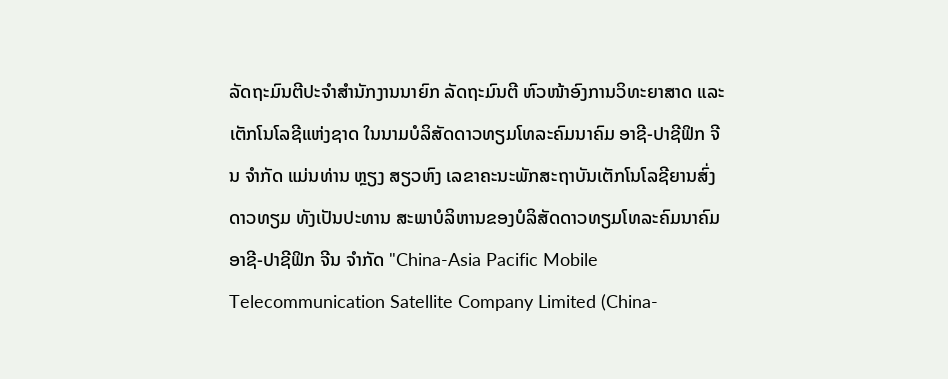ລັດຖະມົນຕີປະຈຳສຳນັກງານນາຍົກ ລັດຖະມົນຕີ ຫົວໜ້າອົງການວິທະຍາສາດ ແລະ ເຕັກໂນໂລຊີແຫ່ງຊາດ ໃນນາມບໍລິສັດດາວທຽມໂທລະຄົມນາຄົມ ອາຊີ-ປາຊີຟິກ ຈີນ ຈຳກັດ ແມ່ນທ່ານ ຫຼຽງ ສຽວຫົງ ເລຂາຄະນະພັກສະຖາບັນເຕັກໂນໂລຊີຍານສົ່ງດາວທຽມ ທັງເປັນປະທານ ສະພາບໍລິຫານຂອງບໍລິສັດດາວທຽມໂທລະຄົມນາຄົມ ອາຊີ-ປາຊີຟິກ ຈີນ ຈຳກັດ "China-Asia Pacific Mobile Telecommunication Satellite Company Limited (China-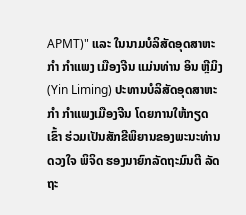APMT)" ແລະ ໃນນາມບໍລິສັດອຸດສາຫະກຳ ກຳແພງ ເມືອງຈີນ ແມ່ນທ່ານ ອິນ ຫຼີມິງ (Yin Liming) ປະທານບໍລິສັດອຸດສາຫະກຳ ກຳແພງເມືອງຈີນ ໂດຍການໃຫ້ກຽດເຂົ້າ ຮ່ວມເປັນສັກຂີພິຍານຂອງພະນະທ່ານ ດວງໃຈ ພິຈິດ ຮອງນາຍົກລັດຖະມົນຕີ ລັດຖະ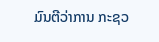ມົນຕີວ່າການ ກະຊວ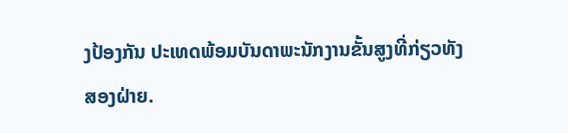ງປ້ອງກັນ ປະເທດພ້ອມບັນດາພະນັກງານຂັ້ນສູງທີ່ກ່ຽວທັງສອງຝ່າຍ.